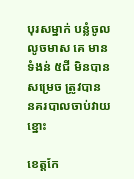បុរសម្នាក់ បន្លំចូល លូចមាស គេ មានទំងន់ ៥ជី មិនបានសម្រេច ត្រូវបាន នគរបាលចាប់វាយខ្នោះ

ខេត្តកែ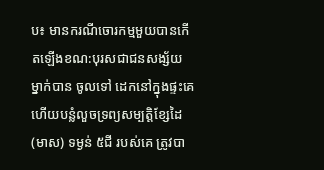ប៖ មានករណីចោរកម្មមួយបានកើតឡើងខណ:បុរសជាជនសង្ស័យ ម្នាក់បាន ចូលទៅ ដេកនៅក្នុងផ្ទះគេ ហើយបន្លំលួចទ្រព្យសម្បត្តិខ្សែដៃ(មាស) ទម្ងន់ ៥ជី របស់គេ ត្រូវបា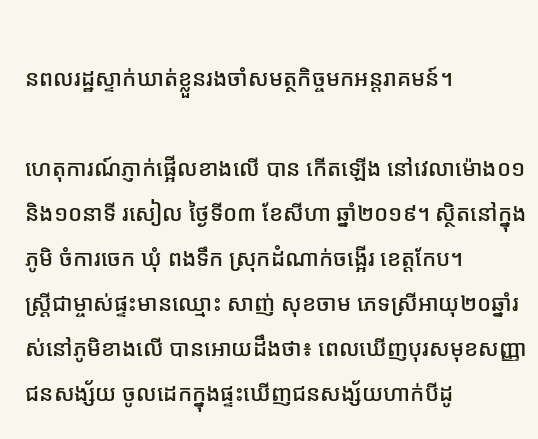នពលរដ្ឋស្ទាក់ឃាត់ខ្លួនរងចាំសមត្ថកិច្ចមកអន្តរាគមន៍។

ហេតុការណ៍ភ្ញាក់ផ្អើលខាងលើ បាន កើតឡើង នៅវេលាម៉ោង០១និង១០នាទី រសៀល ថ្ងៃទី០៣ ខែសីហា ឆ្នាំ២០១៩។ ស្ថិតនៅក្នុង ភូមិ ចំការចេក ឃុំ ពងទឹក ស្រុកដំណាក់ចង្អើរ ខេត្តកែប។
ស្ត្រីជាម្ចាស់ផ្ទះមានឈ្មោះ សាញ់ សុខចាម ភេទស្រីអាយុ២០ឆ្នាំរស់នៅភូមិខាងលើ បានអោយដឹងថា៖ ពេលឃើញបុរសមុខសញ្ញាជនសង្ស័យ ចូលដេកក្នុងផ្ទះឃើញជនសង្ស័យហាក់បីដូ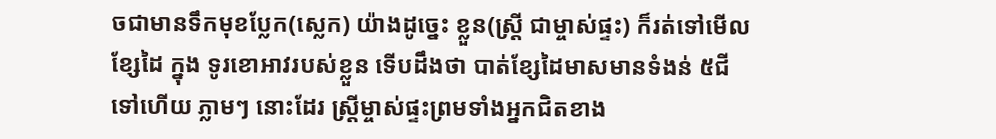ចជាមានទឹកមុខប្លែក(ស្លេក) យ៉ាងដូច្នេះ ខ្លួន(ស្ត្រី ជាម្ចាស់ផ្ទះ) ក៏រត់ទៅមើលខ្សែដៃ ក្នុង ទូរខោអាវរបស់ខ្លួន ទើបដឹងថា បាត់ខ្សែដៃមាសមានទំងន់ ៥ជី ទៅហើយ ភ្លាមៗ នោះដែរ ស្ត្រីម្ចាស់ផ្ទះព្រមទាំងអ្នកជិតខាង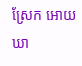ស្រែក អោយ ឃា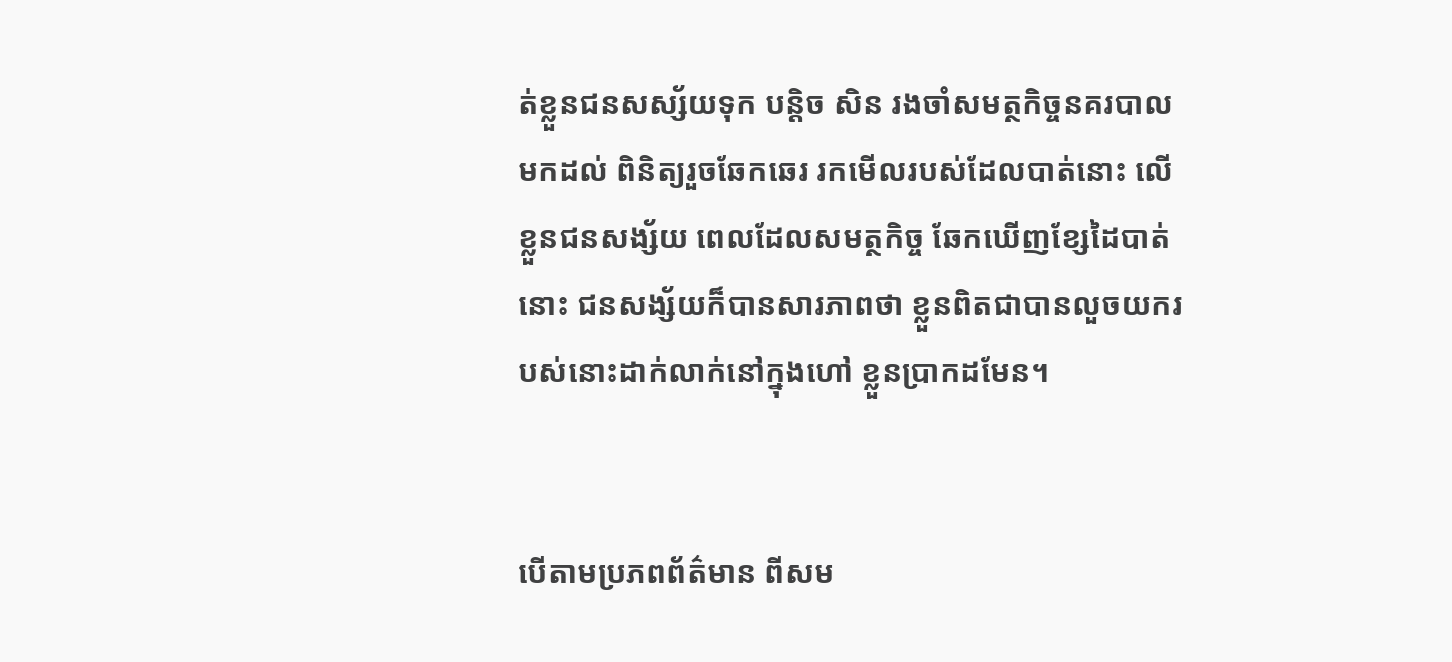ត់ខ្លួនជនសស្ស័យទុក បន្តិច សិន រងចាំសមត្ថកិច្ចនគរបាល មកដល់ ពិនិត្យរួចឆែកឆេរ រកមើលរបស់ដែលបាត់នោះ លើខ្លួនជនសង្ស័យ ពេលដែលសមត្ថកិច្ច ឆែកឃើញខ្សែដៃបាត់នោះ ជនសង្ស័យក៏បានសារភាពថា ខ្លួនពិតជាបានលួចយករបស់នោះដាក់លាក់នៅក្នុងហៅ ខ្លួនប្រាកដមែន។


បើតាមប្រភពព័ត៌មាន ពីសម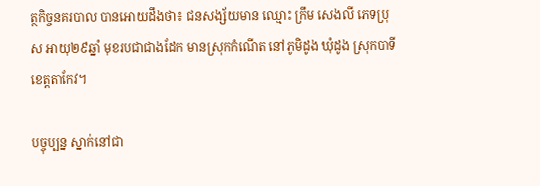ត្ថកិច្ចនគរបាល បានអោយដឹងថា៖ ជនសង្ស័យមាន ឈ្មោះ ក្រឹម សេងលី ភេទប្រុស អាយុ២៩ឆ្នាំ មុខរបជាជាងដែក មានស្រុកកំណើត នៅភូមិដូង ឃុំដូង ស្រុកបាទី ខេត្តតាកែវ។

បច្ចុប្បន្ន ស្នាក់នៅជា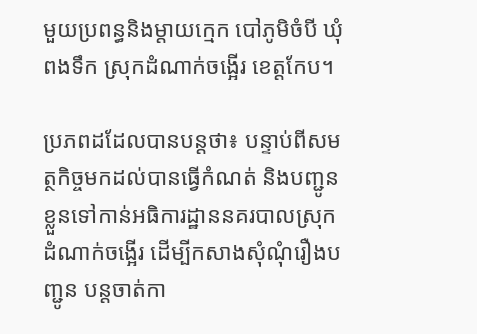មួយប្រពន្ធនិងម្តាយក្មេក បៅភូមិចំបី ឃុំពងទឹក ស្រុកដំណាក់ចង្អើរ ខេត្តកែប។

ប្រភពដដែលបានបន្តថា៖ បន្ទាប់ពីសមត្ថកិច្ចមកដល់បានធ្វើកំណត់ និងបញ្ជូនខ្លួនទៅកាន់អធិការដ្ឋាននគរបាលស្រុកដំណាក់ចង្អើរ ដើម្បីកសាងសុំណុំរឿងបញ្ជូន បន្តចាត់កា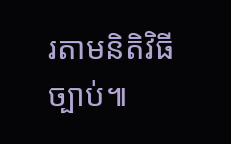រតាមនិតិវិធីច្បាប់៕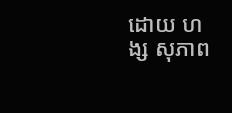ដោយ ហង្ស សុភាព